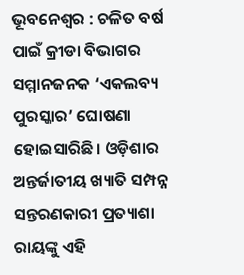ଭୂବନେଶ୍ୱର : ଚଳିତ ବର୍ଷ ପାଇଁ କ୍ରୀଡା ବିଭାଗର ସମ୍ମାନଜନକ ‘ଏକଲବ୍ୟ ପୁରସ୍କାର’ ଘୋଷଣା ହୋଇସାରିଛି। ଓଡ଼ିଶାର ଅନ୍ତର୍ଜାତୀୟ ଖ୍ୟାତି ସମ୍ପନ୍ନ ସନ୍ତରଣକାରୀ ପ୍ରତ୍ୟାଶା ରାୟଙ୍କୁ ଏହି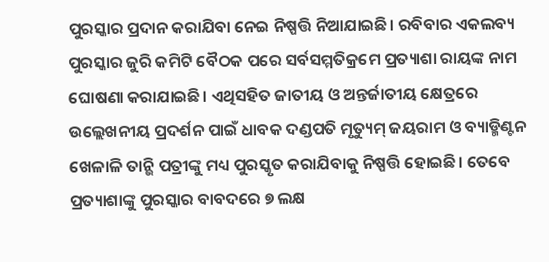ପୁରସ୍କାର ପ୍ରଦାନ କରାଯିବା ନେଇ ନିଷ୍ପତ୍ତି ନିଆଯାଇଛି। ରବିବାର ଏକଲବ୍ୟ ପୁରସ୍କାର ଜୁରି କମିଟି ବୈଠକ ପରେ ସର୍ବସମ୍ମତିକ୍ରମେ ପ୍ରତ୍ୟାଶା ରାୟଙ୍କ ନାମ ଘୋଷଣା କରାଯାଇଛି। ଏଥିସହିତ ଜାତୀୟ ଓ ଅନ୍ତର୍ଜାତୀୟ କ୍ଷେତ୍ରରେ ଉଲ୍ଲେଖନୀୟ ପ୍ରଦର୍ଶନ ପାଇଁ ଧାବକ ଦଣ୍ଡପତି ମୃତ୍ୟୁମ୍ ଜୟରାମ ଓ ବ୍ୟାଡ୍ମିଣ୍ଟନ ଖେଳାଳି ତାନ୍ଭି ପତ୍ରୀଙ୍କୁ ମଧ୍ୟ ପୁରସ୍କୃତ କରାଯିବାକୁ ନିଷ୍ପତ୍ତି ହୋଇଛି। ତେବେ ପ୍ରତ୍ୟାଶାଙ୍କୁ ପୁରସ୍କାର ବାବଦରେ ୭ ଲକ୍ଷ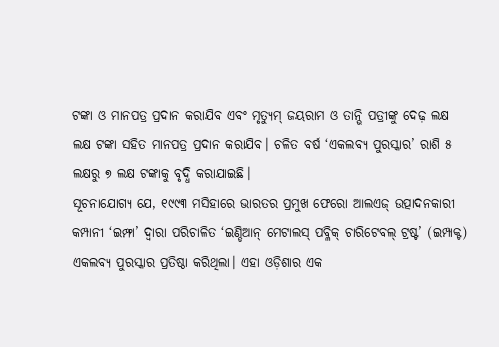ଟଙ୍କା ଓ ମାନପତ୍ର ପ୍ରଦାନ କରାଯିବ ଏବଂ ମୃତ୍ୟୁମ୍ ଜୟରାମ ଓ ତାନ୍ଭି ପତ୍ରୀଙ୍କୁ ଦେଢ଼ ଲକ୍ଷ ଲକ୍ଷ ଟଙ୍କା ସହିତ ମାନପତ୍ର ପ୍ରଦାନ କରାଯିବ। ଚଳିତ ବର୍ଷ ‘ଏକଲବ୍ୟ ପୁରସ୍କାର’ ରାଶି ୫ ଲକ୍ଷରୁ ୭ ଲକ୍ଷ ଟଙ୍କାକୁ ବୃଦ୍ଧି କରାଯାଇଛି।
ସୂଚନାଯୋଗ୍ୟ ଯେ, ୧୯୯୩ ମସିହାରେ ଭାରତର ପ୍ରମୁଖ ଫେରୋ ଆଲଏଜ୍ ଉତ୍ପାଦନକାରୀ କମ୍ପାନୀ ‘ଇମ୍ଫା’ ଦ୍ୱାରା ପରିଚାଳିତ ‘ଇଣ୍ଡିଆନ୍ ମେଟାଲସ୍ ପବ୍ଳିକ୍ ଚାରିଟେବଲ୍ ଟ୍ରଷ୍ଟ’ (ଇମ୍ପାକ୍ଟ) ଏକଲବ୍ୟ ପୁରସ୍କାର ପ୍ରତିଷ୍ଠା କରିଥିଲା। ଏହା ଓଡ଼ିଶାର ଏକ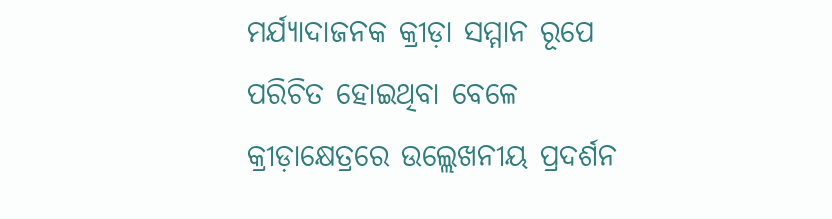ମର୍ଯ୍ୟାଦାଜନକ କ୍ରୀଡ଼ା ସମ୍ମାନ ରୂପେ ପରିଚିତ ହୋଇଥିବା ବେଳେ କ୍ରୀଡ଼ାକ୍ଷେତ୍ରରେ ଉଲ୍ଲେଖନୀୟ ପ୍ରଦର୍ଶନ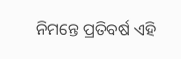ନିମନ୍ତେ ପ୍ରତିବର୍ଷ ଏହି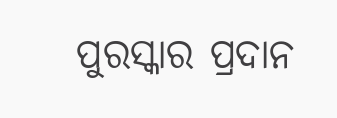ପୁରସ୍କାର ପ୍ରଦାନ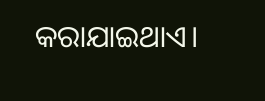କରାଯାଇଥାଏ।